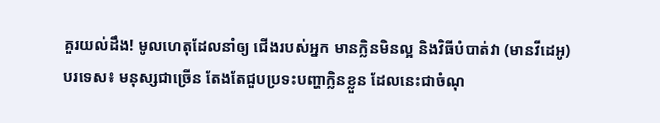គួរយល់ដឹង! មូលហេតុដែលនាំឲ្យ ជើងរបស់អ្នក មានក្លិនមិនល្អ និងវិធីបំបាត់វា (មានវីដេអូ)
បរទេស៖ មនុស្សជាច្រើន តែងតែជួបប្រទះបញ្ហាក្លិនខ្លួន ដែលនេះជាចំណុ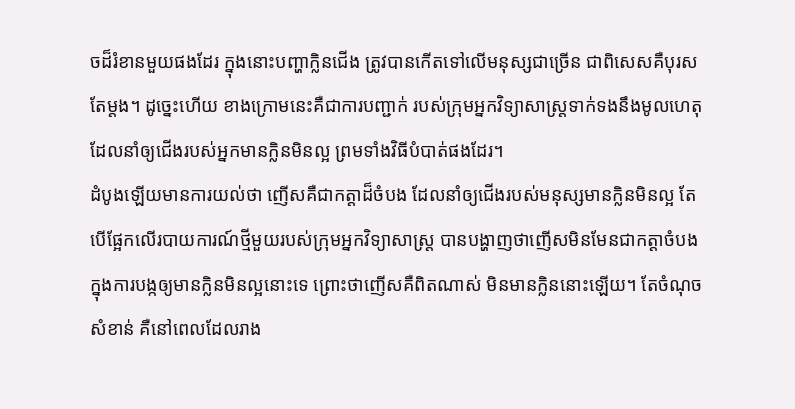ចដ៏រំខានមួយផងដែរ ក្នុងនោះបញ្ហាក្លិនជើង ត្រូវបានកើតទៅលើមនុស្សជាច្រើន ជាពិសេសគឺបុរសតែម្តង។ ដូច្នេះហើយ ខាងក្រោមនេះគឺជាការបញ្ជាក់ របស់ក្រុមអ្នកវិទ្យាសាស្ត្រទាក់ទងនឹងមូលហេតុ ដែលនាំឲ្យជើងរបស់អ្នកមានក្លិនមិនល្អ ព្រមទាំងវិធីបំបាត់ផងដែរ។
ដំបូងឡើយមានការយល់ថា ញើសគឺជាកត្តាដ៏ចំបង ដែលនាំឲ្យជើងរបស់មនុស្សមានក្លិនមិនល្អ តែបើផ្អែកលើរបាយការណ៍ថ្មីមួយរបស់ក្រុមអ្នកវិទ្យាសាស្ត្រ បានបង្ហាញថាញើសមិនមែនជាកត្តាចំបង ក្នុងការបង្កឲ្យមានក្លិនមិនល្អនោះទេ ព្រោះថាញើសគឺពិតណាស់ មិនមានក្លិននោះឡើយ។ តែចំណុចសំខាន់ គឺនៅពេលដែលរាង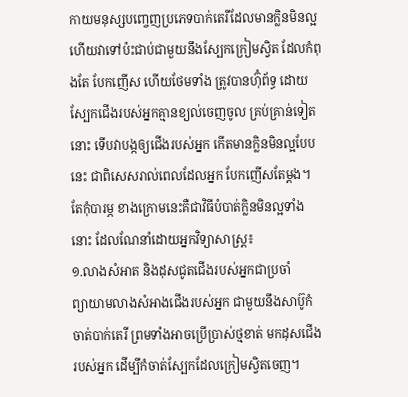កាយមនុស្សបញ្ចេញប្រភេទបាក់តេរីដែលមានក្លិនមិនល្អ ហើយវាទៅប៉ះជាប់ជាមួយនឹងស្បែកក្រៀមស្វិត ដែលកំពុងតែ បែកញើស ហើយថែមទាំង ត្រូវបានហ៊ុំព័ទ្ធ ដោយស្បែកជើងរបស់អ្នកគ្មានខ្យល់ចេញចូល គ្រប់គ្រាន់ទៀតនោះ ទើបវាបង្កឲ្យជើងរបស់អ្នក កើតមានក្លិនមិនល្អបែបនេះ ជាពិសេសរាល់ពេលដែលអ្នក បែកញើសតែម្តង។
តែកុំបារម្ភ ខាងក្រោមនេះគឺជាវិធីបំបាត់ក្លិនមិនល្អទាំងនោះ ដែលណែនាំដោយអ្នកវិទ្យាសាស្ត្រ៖
១.លាងសំអាត និងដុសជូតជើងរបស់អ្នកជាប្រចាំ
ព្យាយាមលាងសំអាងជើងរបស់អ្នក ជាមួយនឹងសាប៊ូកំចាត់បាក់តេរី ព្រមទាំងអាចប្រើប្រាស់ថ្មខាត់ មកដុសជើង របស់អ្នក ដើម្បីកំចាត់ស្បែកដែលក្រៀមស្វិតចេញ។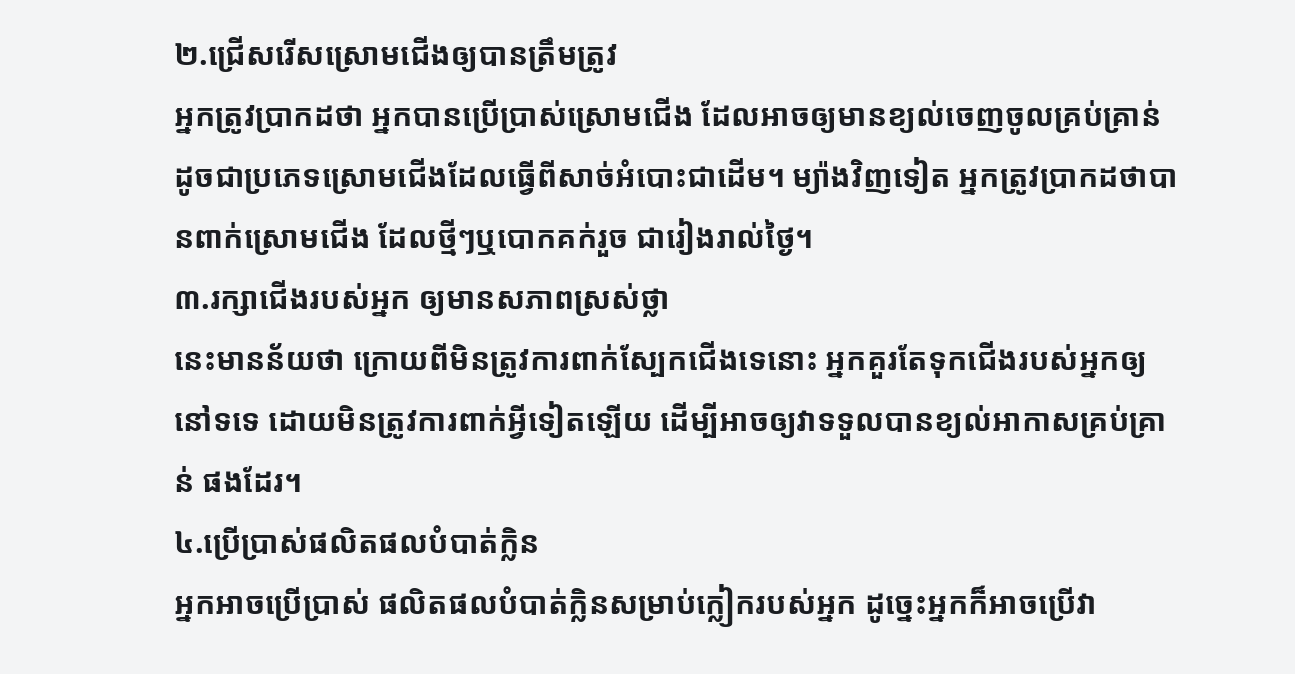២.ជ្រើសរើសស្រោមជើងឲ្យបានត្រឹមត្រូវ
អ្នកត្រូវប្រាកដថា អ្នកបានប្រើប្រាស់ស្រោមជើង ដែលអាចឲ្យមានខ្យល់ចេញចូលគ្រប់គ្រាន់ ដូចជាប្រភេទស្រោមជើងដែលធ្វើពីសាច់អំបោះជាដើម។ ម្យ៉ាងវិញទៀត អ្នកត្រូវប្រាកដថាបានពាក់ស្រោមជើង ដែលថ្មីៗឬបោកគក់រួច ជារៀងរាល់ថ្ងៃ។
៣.រក្សាជើងរបស់អ្នក ឲ្យមានសភាពស្រស់ថ្លា
នេះមានន័យថា ក្រោយពីមិនត្រូវការពាក់ស្បែកជើងទេនោះ អ្នកគួរតែទុកជើងរបស់អ្នកឲ្យនៅទទេ ដោយមិនត្រូវការពាក់អ្វីទៀតឡើយ ដើម្បីអាចឲ្យវាទទួលបានខ្យល់អាកាសគ្រប់គ្រាន់ ផងដែរ។
៤.ប្រើប្រាស់ផលិតផលបំបាត់ក្លិន
អ្នកអាចប្រើប្រាស់ ផលិតផលបំបាត់ក្លិនសម្រាប់ក្លៀករបស់អ្នក ដូច្នេះអ្នកក៏អាចប្រើវា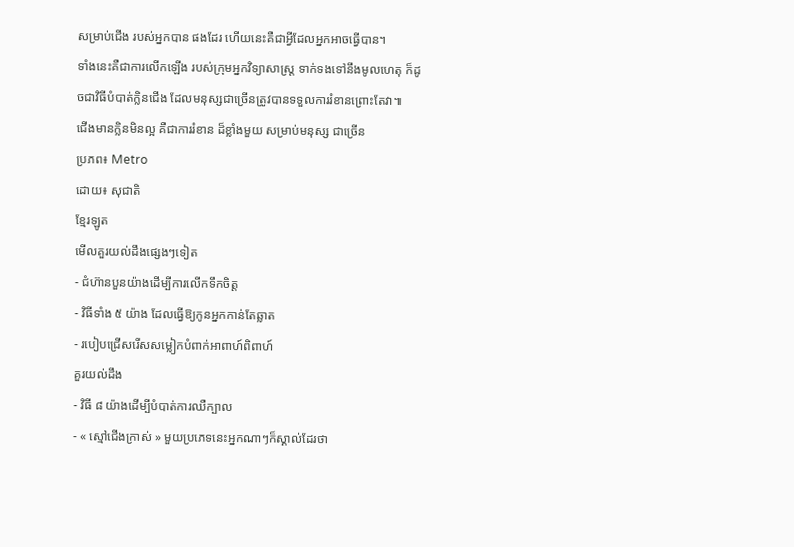សម្រាប់ជើង របស់អ្នកបាន ផងដែរ ហើយនេះគឺជាអ្វីដែលអ្នកអាចធ្វើបាន។
ទាំងនេះគឺជាការលើកឡើង របស់ក្រុមអ្នកវិទ្យាសាស្ត្រ ទាក់ទងទៅនឹងមូលហេតុ ក៏ដូចជាវិធីបំបាត់ក្លិនជើង ដែលមនុស្សជាច្រើនត្រូវបានទទួលការរំខានព្រោះតែវា៕
ជើងមានក្លិនមិនល្អ គឺជាការរំខាន ដ៏ខ្លាំងមួយ សម្រាប់មនុស្ស ជាច្រើន
ប្រភព៖ Metro
ដោយ៖ សុជាតិ
ខ្មែរឡូត
មើលគួរយល់ដឹងផ្សេងៗទៀត
- ជំហ៊ានបួនយ៉ាងដើម្បីការលើកទឹកចិត្ត
- វិធីទាំង ៥ យ៉ាង ដែលធ្វើឱ្យកូនអ្នកកាន់តែឆ្លាត
- របៀបជ្រើសរើសសម្លៀកបំពាក់អាពាហ៍ពិពាហ៍
គួរយល់ដឹង
- វិធី ៨ យ៉ាងដើម្បីបំបាត់ការឈឺក្បាល
- « ស្មៅជើងក្រាស់ » មួយប្រភេទនេះអ្នកណាៗក៏ស្គាល់ដែរថា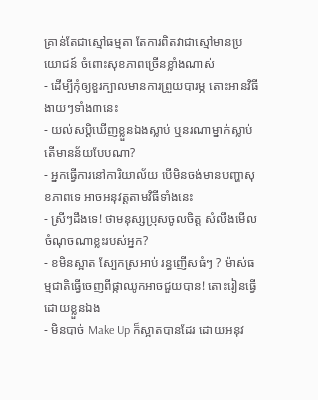គ្រាន់តែជាស្មៅធម្មតា តែការពិតវាជាស្មៅមានប្រយោជន៍ ចំពោះសុខភាពច្រើនខ្លាំងណាស់
- ដើម្បីកុំឲ្យខួរក្បាលមានការព្រួយបារម្ភ តោះអានវិធីងាយៗទាំង៣នេះ
- យល់សប្តិឃើញខ្លួនឯងស្លាប់ ឬនរណាម្នាក់ស្លាប់ តើមានន័យបែបណា?
- អ្នកធ្វើការនៅការិយាល័យ បើមិនចង់មានបញ្ហាសុខភាពទេ អាចអនុវត្តតាមវិធីទាំងនេះ
- ស្រីៗដឹងទេ! ថាមនុស្សប្រុសចូលចិត្ត សំលឹងមើលចំណុចណាខ្លះរបស់អ្នក?
- ខមិនស្អាត ស្បែកស្រអាប់ រន្ធញើសធំៗ ? ម៉ាស់ធម្មជាតិធ្វើចេញពីផ្កាឈូកអាចជួយបាន! តោះរៀនធ្វើដោយខ្លួនឯង
- មិនបាច់ Make Up ក៏ស្អាតបានដែរ ដោយអនុវ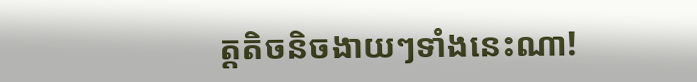ត្តតិចនិចងាយៗទាំងនេះណា!